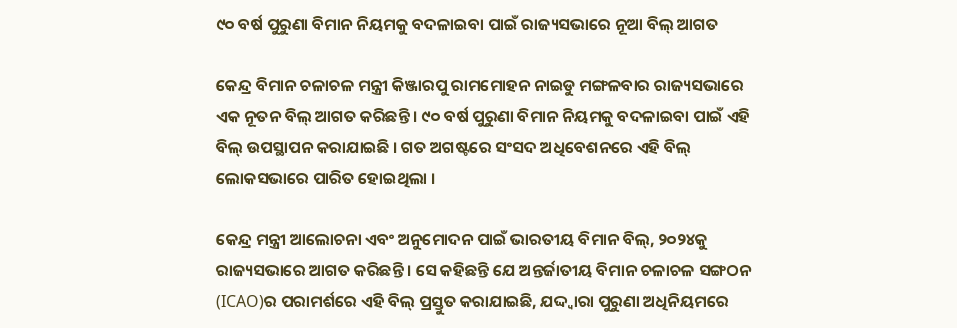୯୦ ବର୍ଷ ପୁରୁଣା ବିମାନ ନିୟମକୁ ବଦଳାଇବା ପାଇଁ ରାଜ୍ୟସଭାରେ ନୂଆ ବିଲ୍ ଆଗତ

କେନ୍ଦ୍ର ବିମାନ ଚଳାଚଳ ମନ୍ତ୍ରୀ କିଞ୍ଜାରପୁ ରାମମୋହନ ନାଇଡୁ ମଙ୍ଗଳବାର ରାଜ୍ୟସଭାରେ ଏକ ନୂତନ ବିଲ୍ ଆଗତ କରିଛନ୍ତି । ୯୦ ବର୍ଷ ପୁରୁଣା ବିମାନ ନିୟମକୁ ବଦଳାଇବା ପାଇଁ ଏହି ବିଲ୍ ଉପସ୍ଥାପନ କରାଯାଇଛି । ଗତ ଅଗଷ୍ଟରେ ସଂସଦ ଅଧିବେଶନରେ ଏହି ବିଲ୍ ଲୋକସଭାରେ ପାରିତ ହୋଇଥିଲା ।

କେନ୍ଦ୍ର ମନ୍ତ୍ରୀ ଆଲୋଚନା ଏବଂ ଅନୁମୋଦନ ପାଇଁ ଭାରତୀୟ ବିମାନ ବିଲ୍, ୨୦୨୪କୁ ରାଜ୍ୟସଭାରେ ଆଗତ କରିଛନ୍ତି । ସେ କହିଛନ୍ତି ଯେ ଅନ୍ତର୍ଜାତୀୟ ବିମାନ ଚଳାଚଳ ସଙ୍ଗଠନ (ICAO)ର ପରାମର୍ଶରେ ଏହି ବିଲ୍ ପ୍ରସ୍ତୁତ କରାଯାଇଛି, ଯଦ୍ଦ୍ଵାରା ପୁରୁଣା ଅଧିନିୟମରେ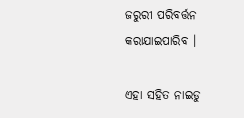ଜରୁରୀ ପରିବର୍ତ୍ତନ କରାଯାଇପାରିବ ।

ଏହା ସହିତ ନାଇଡୁ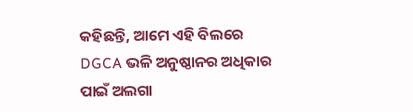କହିଛନ୍ତି, ଆମେ ଏହି ବିଲରେ DGCA ଭଳି ଅନୁଷ୍ଠାନର ଅଧିକାର ପାଇଁ ଅଲଗା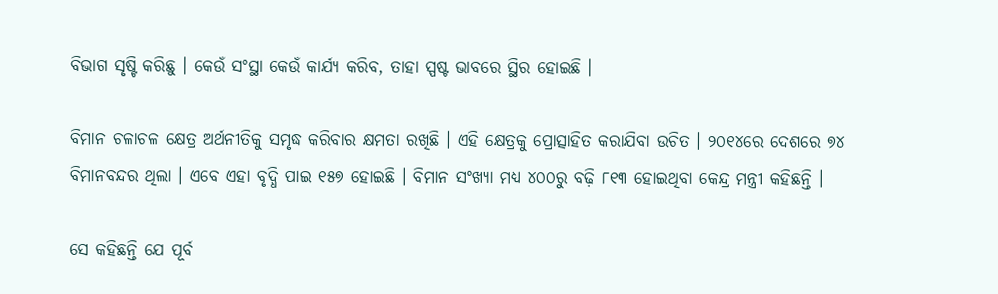ବିଭାଗ ସୃଷ୍ଟି କରିଛୁ । କେଉଁ ସଂସ୍ଥା କେଉଁ କାର୍ଯ୍ୟ କରିବ, ତାହା ସ୍ପଷ୍ଟ ଭାବରେ ସ୍ଥିର ହୋଇଛି ।

ବିମାନ ଚଳାଚଳ କ୍ଷେତ୍ର ଅର୍ଥନୀତିକୁ ସମୃଦ୍ଧ କରିବାର କ୍ଷମତା ରଖିଛି । ଏହି କ୍ଷେତ୍ରକୁ ପ୍ରୋତ୍ସାହିତ କରାଯିବା ଉଚିତ । ୨୦୧୪ରେ ଦେଶରେ ୭୪ ବିମାନବନ୍ଦର ଥିଲା । ଏବେ ଏହା ବୃଦ୍ଧି ପାଇ ୧୫୭ ହୋଇଛି । ବିମାନ ସଂଖ୍ୟା ମଧ୍ୟ ୪୦୦ରୁ ବଢ଼ି ୮୧୩ ହୋଇଥିବା କେନ୍ଦ୍ର ମନ୍ତ୍ରୀ କହିଛନ୍ତି ।

ସେ କହିଛନ୍ତି ଯେ ପୂର୍ବ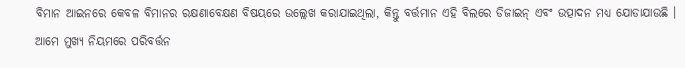ବିମାନ ଆଇନରେ କେବଳ ବିମାନର ରକ୍ଷଣାବେକ୍ଷଣ ବିଷୟରେ ଉଲ୍ଲେଖ କରାଯାଇଥିଲା, କିନ୍ତୁ ବର୍ତ୍ତମାନ ଏହି ବିଲରେ ଡିଜାଇନ୍ ଏବଂ ଉତ୍ପାଦନ ମଧ୍ୟ ଯୋଡାଯାଉଛି । ଆମେ ମୁଖ୍ୟ ନିୟମରେ ପରିବର୍ତ୍ତନ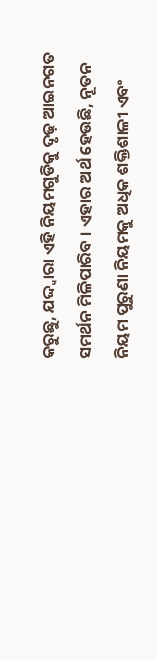କରୁଛୁ, ଯଦ୍ଦ୍ଵାରା ଏହି ନିୟମଗୁଡିକୁ ଦୃଢ଼ ଆଇନଗତ ସମର୍ଥନ ମିଳିପାରିବ । ଏହାର ଅର୍ଥ ହେଉଛି, ନୂତନ ନିୟମ ପୁରୁଣା ନିୟମକୁ ଅଧିକ ଶକ୍ତିଶାଳୀ ଏବଂ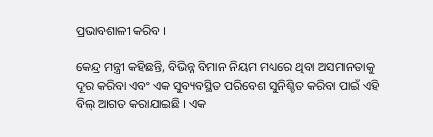ପ୍ରଭାବଶାଳୀ କରିବ ।

କେନ୍ଦ୍ର ମନ୍ତ୍ରୀ କହିଛନ୍ତି, ବିଭିନ୍ନ ବିମାନ ନିୟମ ମଧ୍ୟରେ ଥିବା ଅସମାନତାକୁ ଦୂର କରିବା ଏବଂ ଏକ ସୁବ୍ୟବସ୍ଥିତ ପରିବେଶ ସୁନିଶ୍ଚିତ କରିବା ପାଇଁ ଏହି ବିଲ୍ ଆଗତ କରାଯାଇଛି । ଏକ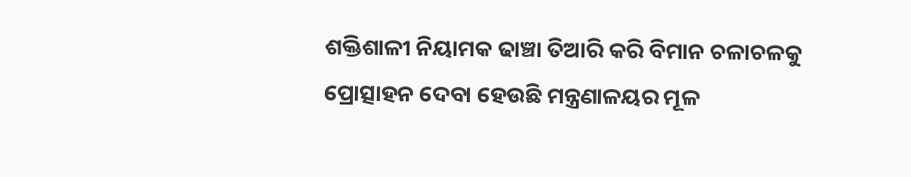ଶକ୍ତିଶାଳୀ ନିୟାମକ ଢାଞ୍ଚା ତିଆରି କରି ବିମାନ ଚଳାଚଳକୁ ପ୍ରୋତ୍ସାହନ ଦେବା ହେଉଛି ମନ୍ତ୍ରଣାଳୟର ମୂଳ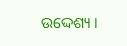ଉଦ୍ଦେଶ୍ୟ ।